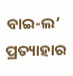ବାଇ-ଲ’ ପ୍ରତ୍ୟାହାର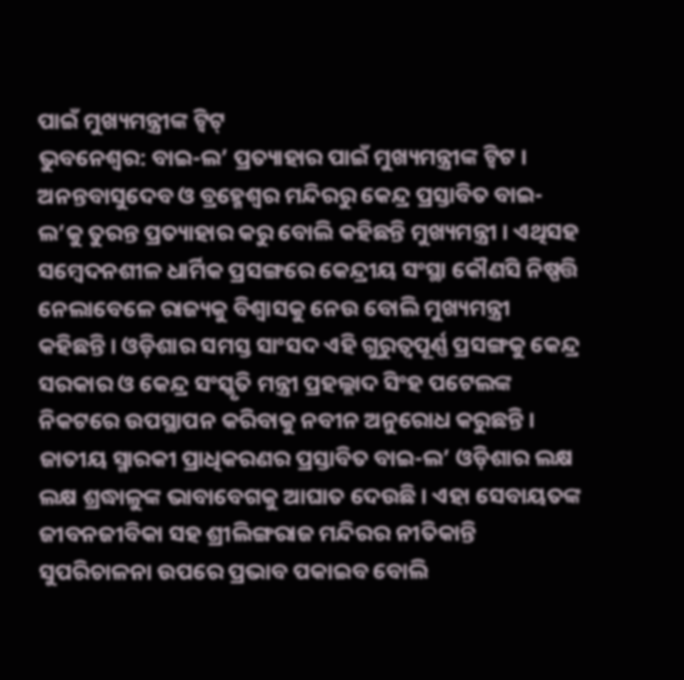ପାଇଁ ମୁଖ୍ୟମନ୍ତ୍ରୀଙ୍କ ଟ୍ୱିଟ୍
ଭୁବନେଶ୍ୱର: ବାଇ-ଲ’ ପ୍ରତ୍ୟାହାର ପାଇଁ ମୁଖ୍ୟମନ୍ତ୍ରୀଙ୍କ ଟ୍ୱିଟ । ଅନନ୍ତବାସୁଦେବ ଓ ବ୍ରହ୍ମେଶ୍ୱର ମନ୍ଦିରରୁ କେନ୍ଦ୍ର ପ୍ରସ୍ତାବିତ ବାଇ-ଲ’କୁ ତୁରନ୍ତ ପ୍ରତ୍ୟାହାର କରୁ ବୋଲି କହିଛନ୍ତି ମୁଖ୍ୟମନ୍ତ୍ରୀ । ଏଥିସହ ସମ୍ବେଦନଶୀଳ ଧାର୍ମିକ ପ୍ରସଙ୍ଗରେ କେନ୍ଦ୍ରୀୟ ସଂସ୍ଥା କୌଣସି ନିଷ୍ପତ୍ତି ନେଲାବେଳେ ରାଜ୍ୟକୁ ବିଶ୍ୱାସକୁ ନେଉ ବୋଲି ମୁଖ୍ୟମନ୍ତ୍ରୀ କହିଛନ୍ତି । ଓଡ଼ିଶାର ସମସ୍ତ ସାଂସଦ ଏହି ଗୁରୁତ୍ୱପୂର୍ଣ୍ଣ ପ୍ରସଙ୍ଗକୁ କେନ୍ଦ୍ର ସରକାର ଓ କେନ୍ଦ୍ର ସଂସ୍କୃତି ମନ୍ତ୍ରୀ ପ୍ରହଲ୍ଲାଦ ସିଂହ ପଟେଲଙ୍କ ନିକଟରେ ଉପସ୍ଥାପନ କରିବାକୁ ନବୀନ ଅନୁରୋଧ କରୁଛନ୍ତି ।
ଜାତୀୟ ସ୍ମାରକୀ ପ୍ରାଧିକରଣର ପ୍ରସ୍ତାବିତ ବାଇ-ଲ’ ଓଡ଼ିଶାର ଲକ୍ଷ ଲକ୍ଷ ଶ୍ରଦ୍ଧାଳୁଙ୍କ ଭାବାବେଗକୁ ଆଘାତ ଦେଉଛି । ଏହା ସେବାୟତଙ୍କ ଜୀବନଜୀବିକା ସହ ଶ୍ରୀଲିଙ୍ଗରାଜ ମନ୍ଦିରର ନୀତିକାନ୍ତି ସୁପରିଚାଳନା ଉପରେ ପ୍ରଭାବ ପକାଇବ ବୋଲି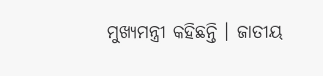ମୁଖ୍ୟମନ୍ତ୍ରୀ କହିଛନ୍ତି । ଜାତୀୟ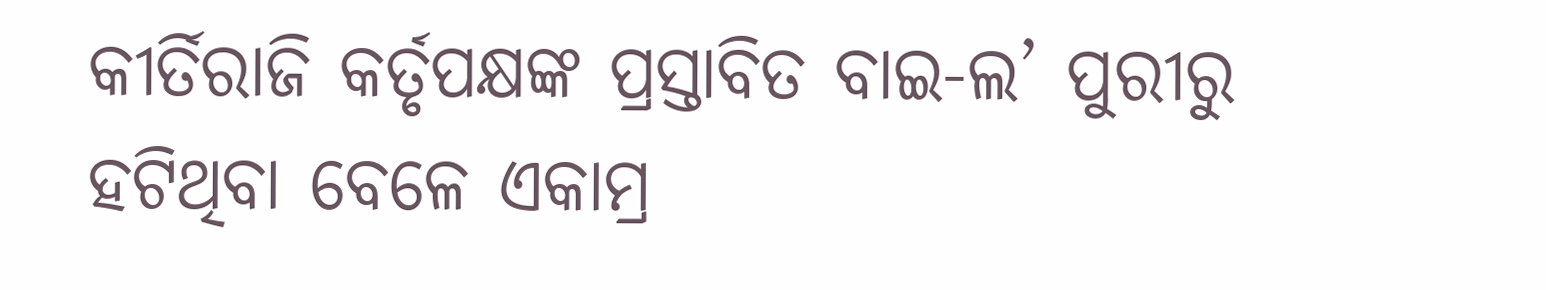କୀର୍ତିରାଜି କର୍ତୃପକ୍ଷଙ୍କ ପ୍ରସ୍ତାବିତ ବାଇ-ଲ’ ପୁରୀରୁ ହଟିଥିବା ବେଳେ ଏକାମ୍ର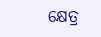କ୍ଷେତ୍ର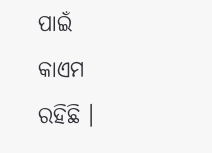ପାଇଁ କାଏମ ରହିଛି ।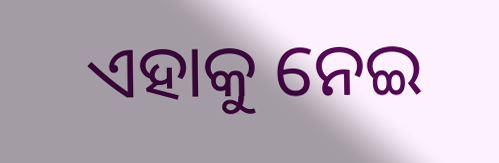ଏହାକୁ ନେଇ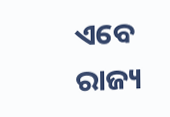ଏବେ ରାଜ୍ୟ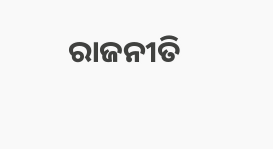ରାଜନୀତି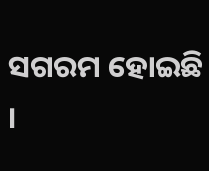ସଗରମ ହୋଇଛି ।